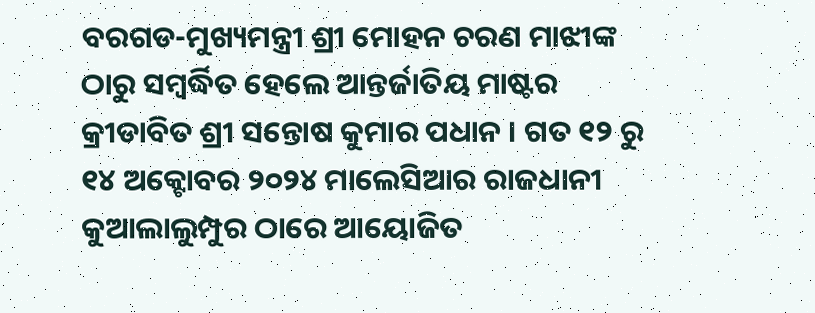ବରଗଡ-ମୁଖ୍ୟମନ୍ତ୍ରୀ ଶ୍ରୀ ମୋହନ ଚରଣ ମାଝୀଙ୍କ ଠାରୁ ସମ୍ବର୍ଦ୍ଧିତ ହେଲେ ଆନ୍ତର୍ଜାତିୟ ମାଷ୍ଟର କ୍ରୀଡାବିତ ଶ୍ରୀ ସନ୍ତୋଷ କୁମାର ପଧାନ । ଗତ ୧୨ ରୁ ୧୪ ଅକ୍ଟୋବର ୨୦୨୪ ମାଲେସିଆର ରାଜଧାନୀ କୁଆଲାଲୁମ୍ପୁର ଠାରେ ଆୟୋଜିତ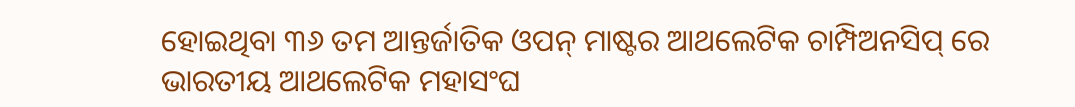ହୋଇଥିବା ୩୬ ତମ ଆନ୍ତର୍ଜାତିକ ଓପନ୍ ମାଷ୍ଟର ଆଥଲେଟିକ ଚାମ୍ପିଅନସିପ୍ ରେ ଭାରତୀୟ ଆଥଲେଟିକ ମହାସଂଘ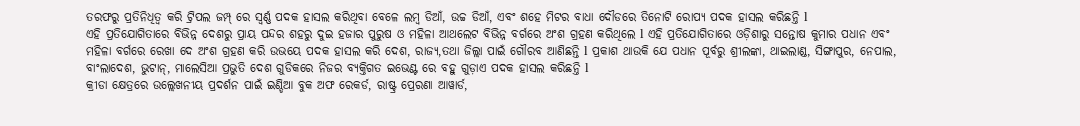ତରଫରୁ ପ୍ରତିନିଧିତ୍ଵ କରି ଟ୍ରିପଲ ଜମ୍ପ୍ ରେ ସ୍ଵର୍ଣ୍ଣ ପଦକ ହାସଲ କରିଥିବା ବେଳେ ଲମ୍ବ ଡିଆଁ, ଉଚ୍ଚ ଡିଆଁ, ଏବଂ ଶହେ ମିଟର ବାଧା ଦୌଡରେ ତିନୋଟି ରୋପ୍ୟ ପଦକ ହାସଲ କରିଛନ୍ତି l
ଏହି ପ୍ରତିଯୋଗିତାରେ ବିଭିନ୍ନ ଦେଶରୁ ପ୍ରାୟ ପନ୍ଦର ଶହରୁ ଦୁଇ ହଜାର ପୁରୁଷ ଓ ମହିଳା ଆଥଲେଟ ବିଭିନ୍ନ ବର୍ଗରେ ଅଂଶ ଗ୍ରହଣ କରିଥିଲେ l ଏହି ପ୍ରତିଯୋଗିତାରେ ଓଡ଼ିଶାରୁ ସନ୍ତୋଷ କୁମାର ପଧାନ ଏବଂ ମହିଳା ବର୍ଗରେ ରେଖା ଦେ ଅଂଶ ଗ୍ରହଣ କରି ଉଭୟେ ପଦକ ହାସଲ କରି ଦେଶ, ରାଜ୍ୟ,ତଥା ଜିଲ୍ଲା ପାଇଁ ଗୌରବ ଆଣିଛନ୍ତି l ପ୍ରକାଶ ଥାଉକି ଯେ ପଧାନ ପୂର୍ବରୁ ଶ୍ରୀଲଙ୍କା, ଥାଇଲାଣ୍ଡ, ସିଙ୍ଗାପୁର, ନେପାଲ, ବାଂଲାଦେଶ, ଭୁଟାନ୍, ମାଲେସିଆ ପ୍ରଭୁତି ଦେଶ ଗୁଡିକରେ ନିଜର ବ୍ୟକ୍ତିଗତ ଇଭେଣ୍ଟ ରେ ବହୁ ଗୁଡ଼ାଏ ପଦକ ହାସଲ କରିଛନ୍ତି l
କ୍ରୀଡା କ୍ଷେତ୍ରରେ ଉଲ୍ଲେଖନୀୟ ପ୍ରଦର୍ଶନ ପାଇଁ ଇଣ୍ଡିଆ ବୁକ ଅଫ ରେକର୍ଡ, ରାଷ୍ଟ୍ର ପ୍ରେରଣା ଆୱାର୍ଡ,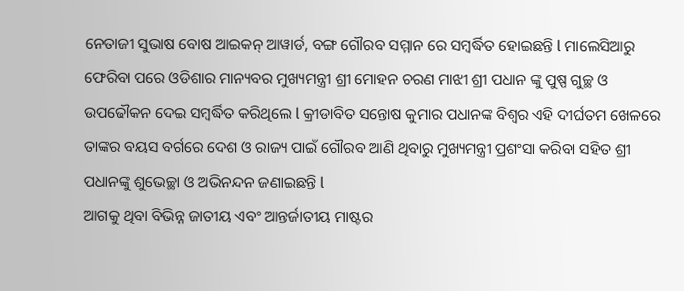ନେତାଜୀ ସୁଭାଷ ବୋଷ ଆଇକନ୍ ଆୱାର୍ଡ, ବଙ୍ଗ ଗୌରବ ସମ୍ମାନ ରେ ସମ୍ବର୍ଦ୍ଧିତ ହୋଇଛନ୍ତି l ମାଲେସିଆରୁ ଫେରିବା ପରେ ଓଡିଶାର ମାନ୍ୟବର ମୁଖ୍ୟମନ୍ତ୍ରୀ ଶ୍ରୀ ମୋହନ ଚରଣ ମାଝୀ ଶ୍ରୀ ପଧାନ ଙ୍କୁ ପୁଷ୍ପ ଗୁଚ୍ଛ ଓ ଉପଢୌକନ ଦେଇ ସମ୍ବର୍ଦ୍ଧିତ କରିଥିଲେ l କ୍ରୀଡାବିତ ସନ୍ତୋଷ କୁମାର ପଧାନଙ୍କ ବିଶ୍ୱର ଏହି ଦୀର୍ଘତମ ଖେଳରେ ତାଙ୍କର ବୟସ ବର୍ଗରେ ଦେଶ ଓ ରାଜ୍ୟ ପାଇଁ ଗୌରବ ଆଣି ଥିବାରୁ ମୁଖ୍ୟମନ୍ତ୍ରୀ ପ୍ରଶଂସା କରିବା ସହିତ ଶ୍ରୀ ପଧାନଙ୍କୁ ଶୁଭେଚ୍ଛା ଓ ଅଭିନନ୍ଦନ ଜଣାଇଛନ୍ତି l
ଆଗକୁ ଥିବା ବିଭିନ୍ନ ଜାତୀୟ ଏବଂ ଆନ୍ତର୍ଜାତୀୟ ମାଷ୍ଟର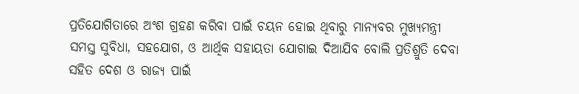ପ୍ରତିଯୋଗିତାରେ ଅଂଶ ଗ୍ରହଣ କରିବା ପାଇଁ ଚୟନ ହୋଇ ଥିବାରୁ ମାନ୍ୟବର ମୁଖ୍ୟମନ୍ତ୍ରୀ ସମସ୍ତ ସୁବିଧା, ସହଯୋଗ, ଓ ଆର୍ଥିକ ସହାୟତା ଯୋଗାଇ ଦିଆଯିବ ବୋଲି ପ୍ରତିଶ୍ରୁତି ଦେବା ସହିତ ଦେଶ ଓ ରାଜ୍ୟ ପାଇଁ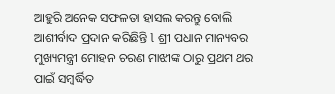ଆହୁରି ଅନେକ ସଫଳତା ହାସଲ କରନ୍ତୁ ବୋଲି ଆଶୀର୍ବାଦ ପ୍ରଦାନ କରିଛିନ୍ତି l ଶ୍ରୀ ପଧାନ ମାନ୍ୟବର ମୁଖ୍ୟମନ୍ତ୍ରୀ ମୋହନ ଚରଣ ମାଝୀଙ୍କ ଠାରୁ ପ୍ରଥମ ଥର ପାଇଁ ସମ୍ବର୍ଦ୍ଧିତ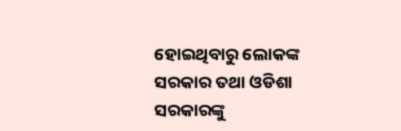ହୋଇଥିବାରୁ ଲୋକଙ୍କ ସରକାର ତଥା ଓଡିଶା ସରକାରଙ୍କୁ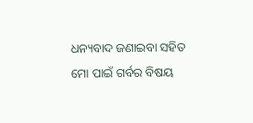ଧନ୍ୟବାଦ ଜଣାଇବା ସହିତ ମୋ ପାଇଁ ଗର୍ବର ବିଷୟ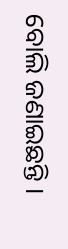ବୋଲି ଜଣାଇଛନ୍ତି ।